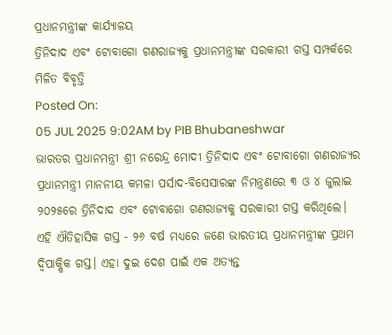ପ୍ରଧାନମନ୍ତ୍ରୀଙ୍କ କାର୍ଯ୍ୟାଳୟ
ତ୍ରିନିଦାଦ ଏବଂ ଟୋବାଗୋ ଗଣରାଜ୍ୟକୁ ପ୍ରଧାନମନ୍ତ୍ରୀଙ୍କ ସରକାରୀ ଗସ୍ତ ସମ୍ପର୍କରେ ମିଳିତ ବିବୃତ୍ତି
Posted On:
05 JUL 2025 9:02AM by PIB Bhubaneshwar
ଭାରତର ପ୍ରଧାନମନ୍ତ୍ରୀ ଶ୍ରୀ ନରେନ୍ଦ୍ର ମୋଦୀ ତ୍ରିନିଦାଦ ଏବଂ ଟୋବାଗୋ ଗଣରାଜ୍ୟର ପ୍ରଧାନମନ୍ତ୍ରୀ ମାନନୀୟ କମଳା ପର୍ସାଦ-ବିସେସାରଙ୍କ ନିମନ୍ତ୍ରଣରେ ୩ ଓ ୪ ଜୁଲାଇ ୨୦୨୫ରେ ତ୍ରିନିଦାଦ ଏବଂ ଟୋବାଗୋ ଗଣରାଜ୍ୟକୁ ସରକାରୀ ଗସ୍ତ କରିଥିଲେ।
ଏହି ଐତିହାସିକ ଗସ୍ତ - ୨୬ ବର୍ଷ ମଧ୍ୟରେ ଜଣେ ଭାରତୀୟ ପ୍ରଧାନମନ୍ତ୍ରୀଙ୍କ ପ୍ରଥମ ଦ୍ୱିପାକ୍ଷିକ ଗସ୍ତ। ଏହା ଦୁଇ ଦେଶ ପାଇଁ ଏକ ଅତ୍ୟନ୍ତ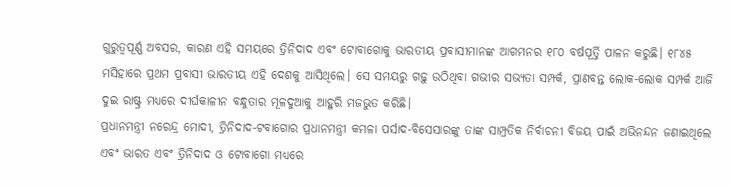ଗୁରୁତ୍ୱପୂର୍ଣ୍ଣ ଅବସର, କାରଣ ଏହି ସମୟରେ ତ୍ରିନିଦାଦ ଏବଂ ଟୋବାଗୋକୁ ଭାରତୀୟ ପ୍ରବାସୀମାନଙ୍କ ଆଗମନର ୧୮୦ ବର୍ଷପୂର୍ତ୍ତି ପାଳନ କରୁଛି। ୧୮୪୫ ମସିହାରେ ପ୍ରଥମ ପ୍ରବାସୀ ଭାରତୀୟ ଏହି ଦେଶକୁ ଆସିଥିଲେ। ସେ ସମୟରୁ ଗଢ଼ୁ ଉଠିଥିବା ଗଭୀର ସଭ୍ୟତା ସମ୍ପର୍କ, ପ୍ରାଣବନ୍ତ ଲୋକ-ଲୋକ ସମ୍ପର୍କ ଆଜି ଦୁଇ ରାଷ୍ଟ୍ର ମଧ୍ୟରେ ଦୀର୍ଘକାଳୀନ ବନ୍ଧୁତାର ମୂଳଦୁଆକୁ ଆହୁରି ମଜଭୁତ କରିଛି।
ପ୍ରଧାନମନ୍ତ୍ରୀ ନରେନ୍ଦ୍ର ମୋଦୀ, ତ୍ରିନିଦାଦ-ଟବାଗୋର ପ୍ରଧାନମନ୍ତ୍ରୀ କମଳା ପର୍ସାଦ-ବିସେସାରଙ୍କୁ ତାଙ୍କ ସାମ୍ପ୍ରତିକ ନିର୍ବାଚନୀ ବିଜୟ ପାଇଁ ଅଭିନନ୍ଦନ ଜଣାଇଥିଲେ ଏବଂ ଭାରତ ଏବଂ ତ୍ରିନିଦାଦ ଓ ଟୋବାଗୋ ମଧ୍ୟରେ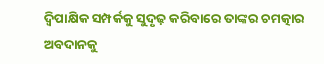ଦ୍ୱିପାକ୍ଷିକ ସମ୍ପର୍କକୁ ସୁଦୃଢ଼ କରିବାରେ ତାଙ୍କର ଚମତ୍କାର ଅବଦାନକୁ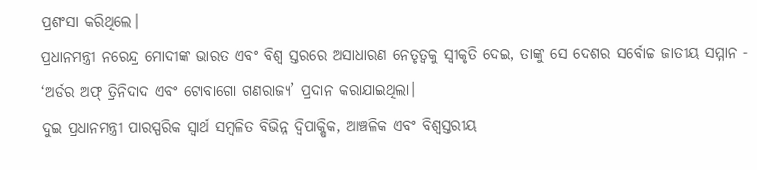ପ୍ରଶଂସା କରିଥିଲେ।
ପ୍ରଧାନମନ୍ତ୍ରୀ ନରେନ୍ଦ୍ର ମୋଦୀଙ୍କ ଭାରତ ଏବଂ ବିଶ୍ୱ ସ୍ତରରେ ଅସାଧାରଣ ନେତୃତ୍ୱକୁ ସ୍ୱୀକୃତି ଦେଇ, ତାଙ୍କୁ ସେ ଦେଶର ସର୍ବୋଚ୍ଚ ଜାତୀୟ ସମ୍ମାନ - ‘ଅର୍ଡର ଅଫ୍ ତ୍ରିନିଦାଦ ଏବଂ ଟୋବାଗୋ ଗଣରାଜ୍ୟ’ ପ୍ରଦାନ କରାଯାଇଥିଲା।
ଦୁଇ ପ୍ରଧାନମନ୍ତ୍ରୀ ପାରସ୍ପରିକ ସ୍ୱାର୍ଥ ସମ୍ବଳିତ ବିଭିନ୍ନ ଦ୍ୱିପାକ୍ଷିକ, ଆଞ୍ଚଳିକ ଏବଂ ବିଶ୍ୱସ୍ତରୀୟ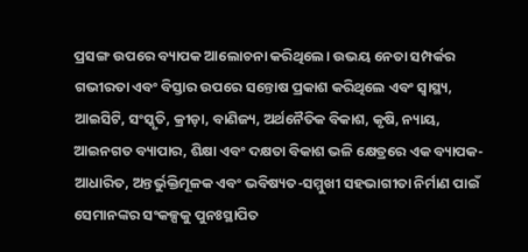ପ୍ରସଙ୍ଗ ଉପରେ ବ୍ୟାପକ ଆଲୋଚନା କରିଥିଲେ। ଉଭୟ ନେତା ସମ୍ପର୍କର ଗଭୀରତା ଏବଂ ବିସ୍ତାର ଉପରେ ସନ୍ତୋଷ ପ୍ରକାଶ କରିଥିଲେ ଏବଂ ସ୍ୱାସ୍ଥ୍ୟ, ଆଇସିଟି, ସଂସ୍କୃତି, କ୍ରୀଡ଼ା, ବାଣିଜ୍ୟ, ଅର୍ଥନୈତିକ ବିକାଶ, କୃଷି, ନ୍ୟାୟ, ଆଇନଗତ ବ୍ୟାପାର, ଶିକ୍ଷା ଏବଂ ଦକ୍ଷତା ବିକାଶ ଭଳି କ୍ଷେତ୍ରରେ ଏକ ବ୍ୟାପକ-ଆଧାରିତ, ଅନ୍ତର୍ଭୁକ୍ତିମୂଳକ ଏବଂ ଭବିଷ୍ୟତ-ସମ୍ମୁଖୀ ସହଭାଗୀତା ନିର୍ମାଣ ପାଇଁ ସେମାନଙ୍କର ସଂକଳ୍ପକୁ ପୁନଃସ୍ଥାପିତ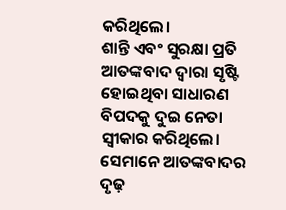କରିଥିଲେ।
ଶାନ୍ତି ଏବଂ ସୁରକ୍ଷା ପ୍ରତି ଆତଙ୍କବାଦ ଦ୍ୱାରା ସୃଷ୍ଟି ହୋଇଥିବା ସାଧାରଣ ବିପଦକୁ ଦୁଇ ନେତା ସ୍ୱୀକାର କରିଥିଲେ। ସେମାନେ ଆତଙ୍କବାଦର ଦୃଢ଼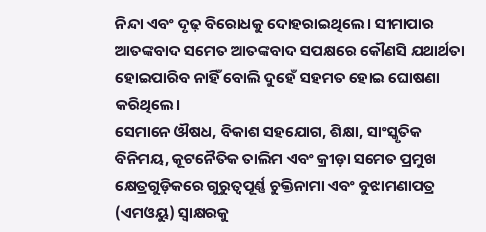ନିନ୍ଦା ଏବଂ ଦୃଢ଼ ବିରୋଧକୁ ଦୋହରାଇଥିଲେ। ସୀମାପାର ଆତଙ୍କବାଦ ସମେତ ଆତଙ୍କବାଦ ସପକ୍ଷରେ କୌଣସି ଯଥାର୍ଥତା ହୋଇପାରିବ ନାହିଁ ବୋଲି ଦୁହେଁ ସହମତ ହୋଇ ଘୋଷଣା କରିଥିଲେ।
ସେମାନେ ଔଷଧ, ବିକାଶ ସହଯୋଗ, ଶିକ୍ଷା, ସାଂସ୍କୃତିକ ବିନିମୟ, କୂଟନୈତିକ ତାଲିମ ଏବଂ କ୍ରୀଡ଼ା ସମେତ ପ୍ରମୁଖ କ୍ଷେତ୍ରଗୁଡ଼ିକରେ ଗୁରୁତ୍ୱପୂର୍ଣ୍ଣ ଚୁକ୍ତିନାମା ଏବଂ ବୁଝାମଣାପତ୍ର (ଏମଓୟୁ) ସ୍ୱାକ୍ଷରକୁ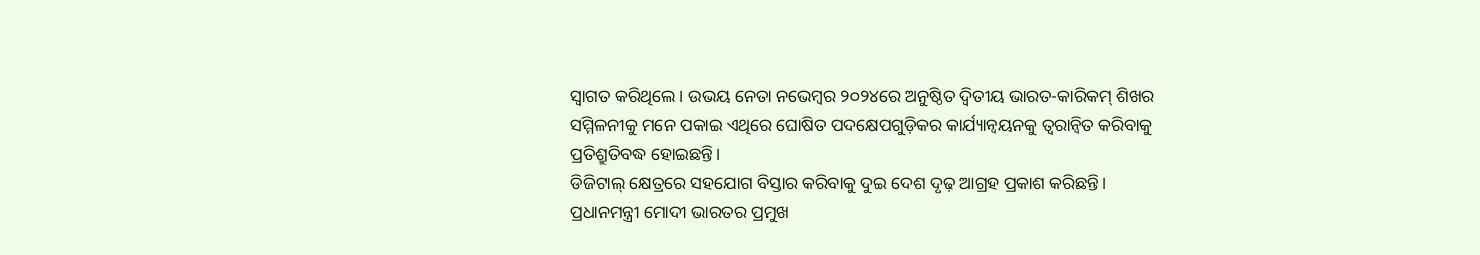ସ୍ୱାଗତ କରିଥିଲେ। ଉଭୟ ନେତା ନଭେମ୍ବର ୨୦୨୪ରେ ଅନୁଷ୍ଠିତ ଦ୍ୱିତୀୟ ଭାରତ-କାରିକମ୍ ଶିଖର ସମ୍ମିଳନୀକୁ ମନେ ପକାଇ ଏଥିରେ ଘୋଷିତ ପଦକ୍ଷେପଗୁଡ଼ିକର କାର୍ଯ୍ୟାନ୍ୱୟନକୁ ତ୍ୱରାନ୍ୱିତ କରିବାକୁ ପ୍ରତିଶ୍ରୁତିବଦ୍ଧ ହୋଇଛନ୍ତି।
ଡିଜିଟାଲ୍ କ୍ଷେତ୍ରରେ ସହଯୋଗ ବିସ୍ତାର କରିବାକୁ ଦୁଇ ଦେଶ ଦୃଢ଼ ଆଗ୍ରହ ପ୍ରକାଶ କରିଛନ୍ତି। ପ୍ରଧାନମନ୍ତ୍ରୀ ମୋଦୀ ଭାରତର ପ୍ରମୁଖ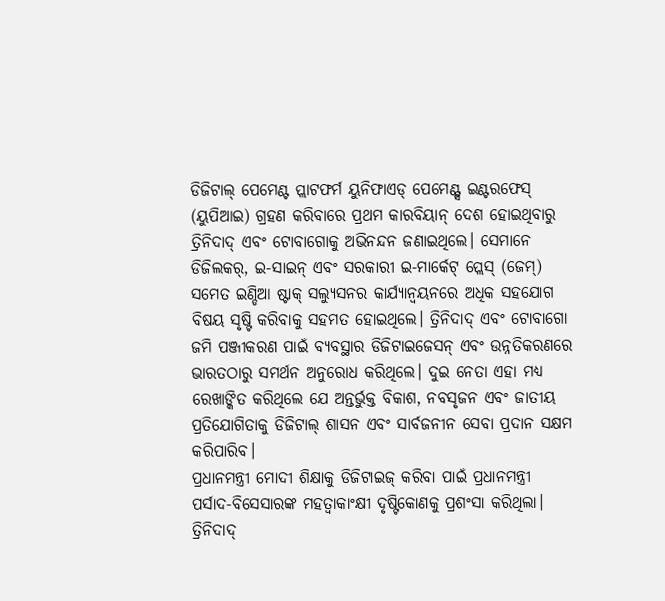ଡିଜିଟାଲ୍ ପେମେଣ୍ଟ ପ୍ଲାଟଫର୍ମ ୟୁନିଫାଏଡ୍ ପେମେଣ୍ଟ୍ସ ଇଣ୍ଟରଫେସ୍ (ୟୁପିଆଇ) ଗ୍ରହଣ କରିବାରେ ପ୍ରଥମ କାରବିୟାନ୍ ଦେଶ ହୋଇଥିବାରୁ ତ୍ରିନିଦାଦ୍ ଏବଂ ଟୋବାଗୋକୁ ଅଭିନନ୍ଦନ ଜଣାଇଥିଲେ। ସେମାନେ ଡିଜିଲକର୍, ଇ-ସାଇନ୍ ଏବଂ ସରକାରୀ ଇ-ମାର୍କେଟ୍ ପ୍ଲେସ୍ (ଜେମ୍) ସମେତ ଇଣ୍ଡିଆ ଷ୍ଟାକ୍ ସଲ୍ୟୁସନର କାର୍ଯ୍ୟାନ୍ୱୟନରେ ଅଧିକ ସହଯୋଗ ବିଷୟ ସୃଷ୍ଟି କରିବାକୁ ସହମତ ହୋଇଥିଲେ। ତ୍ରିନିଦାଦ୍ ଏବଂ ଟୋବାଗୋ ଜମି ପଞ୍ଜୀକରଣ ପାଇଁ ବ୍ୟବସ୍ଥାର ଡିଜିଟାଇଜେସନ୍ ଏବଂ ଉନ୍ନତିକରଣରେ ଭାରତଠାରୁ ସମର୍ଥନ ଅନୁରୋଧ କରିଥିଲେ। ଦୁଇ ନେତା ଏହା ମଧ୍ୟ ରେଖାଙ୍କିତ କରିଥିଲେ ଯେ ଅନ୍ତର୍ଭୁକ୍ତ ବିକାଶ, ନବସୃଜନ ଏବଂ ଜାତୀୟ ପ୍ରତିଯୋଗିତାକୁ ଡିଜିଟାଲ୍ ଶାସନ ଏବଂ ସାର୍ବଜନୀନ ସେବା ପ୍ରଦାନ ସକ୍ଷମ କରିପାରିବ।
ପ୍ରଧାନମନ୍ତ୍ରୀ ମୋଦୀ ଶିକ୍ଷାକୁ ଡିଜିଟାଇଜ୍ କରିବା ପାଇଁ ପ୍ରଧାନମନ୍ତ୍ରୀ ପର୍ସାଦ-ବିସେସାରଙ୍କ ମହତ୍ୱାକାଂକ୍ଷୀ ଦୃଷ୍ଟିକୋଣକୁ ପ୍ରଶଂସା କରିଥିଲା। ତ୍ରିନିଦାଦ୍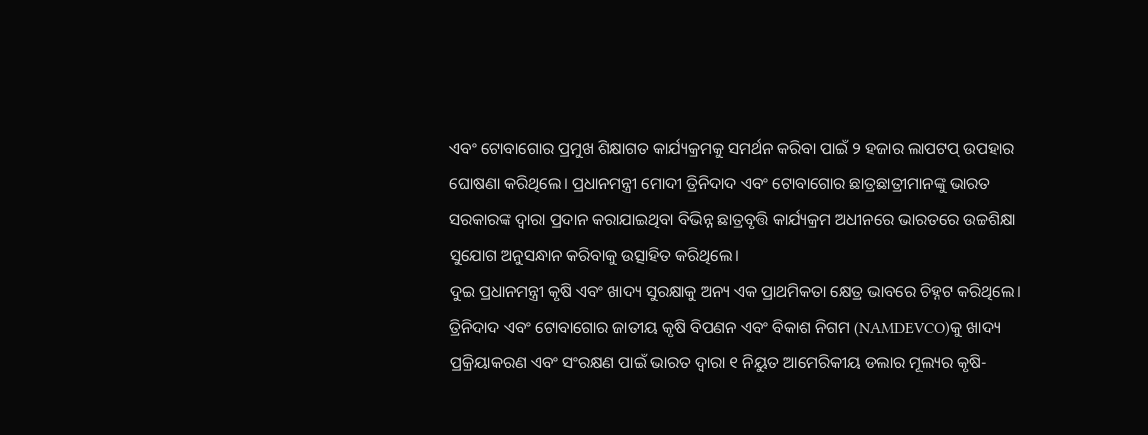ଏବଂ ଟୋବାଗୋର ପ୍ରମୁଖ ଶିକ୍ଷାଗତ କାର୍ଯ୍ୟକ୍ରମକୁ ସମର୍ଥନ କରିବା ପାଇଁ ୨ ହଜାର ଲାପଟପ୍ ଉପହାର ଘୋଷଣା କରିଥିଲେ। ପ୍ରଧାନମନ୍ତ୍ରୀ ମୋଦୀ ତ୍ରିନିଦାଦ ଏବଂ ଟୋବାଗୋର ଛାତ୍ରଛାତ୍ରୀମାନଙ୍କୁ ଭାରତ ସରକାରଙ୍କ ଦ୍ୱାରା ପ୍ରଦାନ କରାଯାଇଥିବା ବିଭିନ୍ନ ଛାତ୍ରବୃତ୍ତି କାର୍ଯ୍ୟକ୍ରମ ଅଧୀନରେ ଭାରତରେ ଉଚ୍ଚଶିକ୍ଷା ସୁଯୋଗ ଅନୁସନ୍ଧାନ କରିବାକୁ ଉତ୍ସାହିତ କରିଥିଲେ।
ଦୁଇ ପ୍ରଧାନମନ୍ତ୍ରୀ କୃଷି ଏବଂ ଖାଦ୍ୟ ସୁରକ୍ଷାକୁ ଅନ୍ୟ ଏକ ପ୍ରାଥମିକତା କ୍ଷେତ୍ର ଭାବରେ ଚିହ୍ନଟ କରିଥିଲେ। ତ୍ରିନିଦାଦ ଏବଂ ଟୋବାଗୋର ଜାତୀୟ କୃଷି ବିପଣନ ଏବଂ ବିକାଶ ନିଗମ (NAMDEVCO)କୁ ଖାଦ୍ୟ ପ୍ରକ୍ରିୟାକରଣ ଏବଂ ସଂରକ୍ଷଣ ପାଇଁ ଭାରତ ଦ୍ୱାରା ୧ ନିୟୁତ ଆମେରିକୀୟ ଡଲାର ମୂଲ୍ୟର କୃଷି-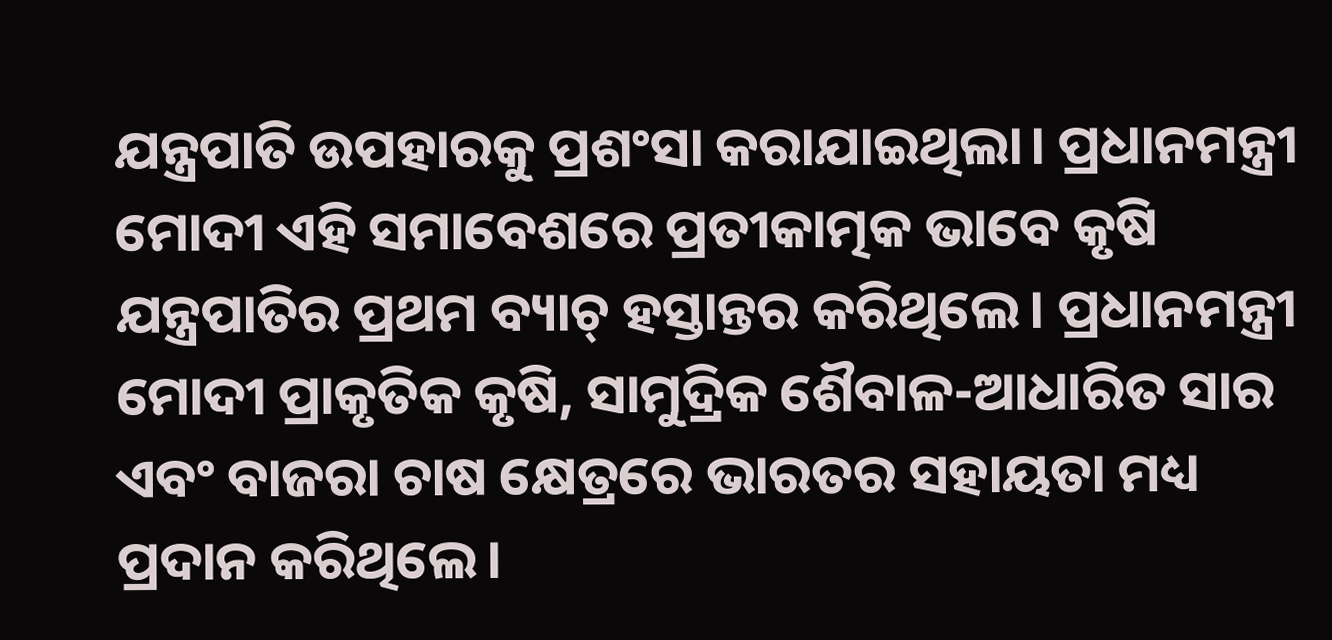ଯନ୍ତ୍ରପାତି ଉପହାରକୁ ପ୍ରଶଂସା କରାଯାଇଥିଲା। ପ୍ରଧାନମନ୍ତ୍ରୀ ମୋଦୀ ଏହି ସମାବେଶରେ ପ୍ରତୀକାତ୍ମକ ଭାବେ କୃଷି ଯନ୍ତ୍ରପାତିର ପ୍ରଥମ ବ୍ୟାଚ୍ ହସ୍ତାନ୍ତର କରିଥିଲେ। ପ୍ରଧାନମନ୍ତ୍ରୀ ମୋଦୀ ପ୍ରାକୃତିକ କୃଷି, ସାମୁଦ୍ରିକ ଶୈବାଳ-ଆଧାରିତ ସାର ଏବଂ ବାଜରା ଚାଷ କ୍ଷେତ୍ରରେ ଭାରତର ସହାୟତା ମଧ୍ୟ ପ୍ରଦାନ କରିଥିଲେ।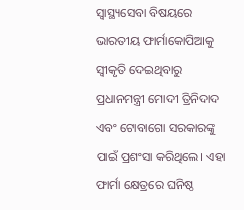ସ୍ୱାସ୍ଥ୍ୟସେବା ବିଷୟରେ ଭାରତୀୟ ଫାର୍ମାକୋପିଆକୁ ସ୍ୱୀକୃତି ଦେଇଥିବାରୁ ପ୍ରଧାନମନ୍ତ୍ରୀ ମୋଦୀ ତ୍ରିନିଦାଦ ଏବଂ ଟୋବାଗୋ ସରକାରଙ୍କୁ ପାଇଁ ପ୍ରଶଂସା କରିଥିଲେ। ଏହା ଫାର୍ମା କ୍ଷେତ୍ରରେ ଘନିଷ୍ଠ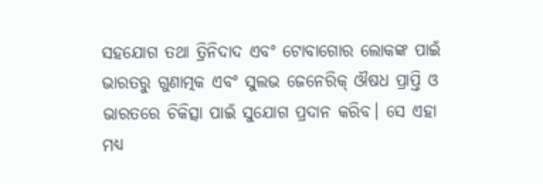ସହଯୋଗ ତଥା ତ୍ରିନିଦାଦ ଏବଂ ଟୋବାଗୋର ଲୋକଙ୍କ ପାଇଁ ଭାରତରୁ ଗୁଣାତ୍ମକ ଏବଂ ସୁଲଭ ଜେନେରିକ୍ ଔଷଧ ପ୍ରାପ୍ତି ଓ ଭାରତରେ ଚିକିତ୍ସା ପାଇଁ ସୁଯୋଗ ପ୍ରଦାନ କରିବ। ସେ ଏହା ମଧ୍ୟ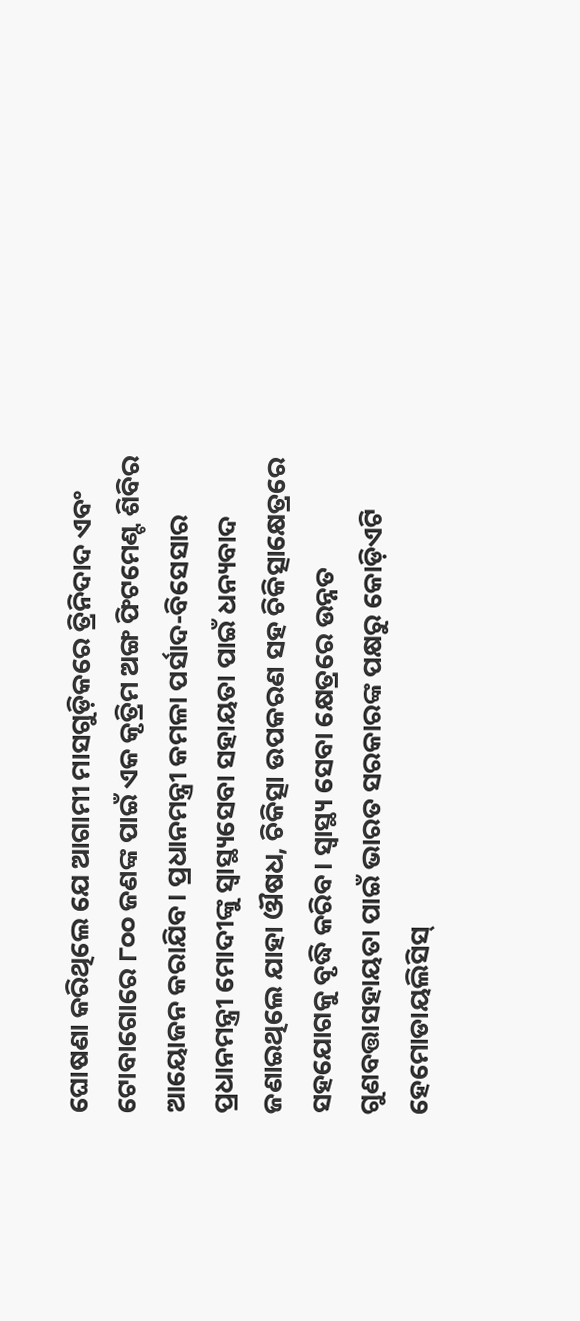ଘୋଷଣା କରିଥିଲେ ଯେ ଆଗାମୀ ମାସଗୁଡ଼ିକରେ ତ୍ରିନିଦାଦ ଏବଂ ଟୋବାଗୋରେ ୮୦୦ ଜଣଙ୍କ ପାଇଁ ଏକ କୃତ୍ରିମ ଅଙ୍ଗ ଫିଟମେଣ୍ଟ ଶିବିର ଆୟୋଜନ କରାଯିବ। ପ୍ରଧାନମନ୍ତ୍ରୀ କମଳା ପର୍ସାଦ-ବିସେସାର ପ୍ରଧାନମନ୍ତ୍ରୀ ମୋଦୀଙ୍କୁ ସ୍ୱାସ୍ଥ୍ୟସେବା ସହାୟତା ପାଇଁ ଧନ୍ୟବାଦ ଜଣାଇଥିଲେ ଯାହା ଔଷଧ, ଚିକିତ୍ସା ଉପକରଣ ସହ ଚିକିତ୍ସାକ୍ଷେତ୍ରରେ ସହଯୋଗକୁ ବୃଦ୍ଧି କରିବ। ସ୍ୱାସ୍ଥ୍ୟ ସେବା କ୍ଷେତ୍ରରେ ଉନ୍ନତ ଗୁଣବତ୍ତାସହାୟତା ପାଇଁ ଭାରତ ସରକାରଙ୍କ ପକ୍ଷରୁ କୋଡ଼ିଏଟି ହେମୋଡାୟଲିସିସ୍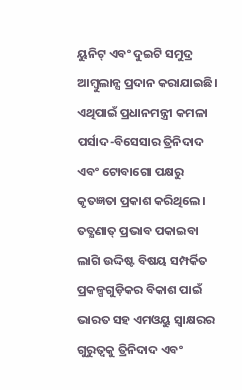ୟୁନିଟ୍ ଏବଂ ଦୁଇଟି ସମୁଦ୍ର ଆମ୍ବୁଲାନ୍ସ ପ୍ରଦାନ କରାଯାଇଛି। ଏଥିପାଇଁ ପ୍ରଧାନମନ୍ତ୍ରୀ କମଳା ପର୍ସାଦ-ବିସେସାର ତ୍ରିନିଦାଦ ଏବଂ ଟୋବାଗୋ ପକ୍ଷରୁ କୃତଜ୍ଞତା ପ୍ରକାଶ କରିଥିଲେ।
ତତ୍କ୍ଷଣାତ୍ ପ୍ରଭାବ ପକାଇବା ଲାଗି ଉଦ୍ଦିଷ୍ଟ ବିଷୟ ସମ୍ପର୍କିତ ପ୍ରକଳ୍ପଗୁଡ଼ିକର ବିକାଶ ପାଇଁ ଭାରତ ସହ ଏମଓୟୁ ସ୍ୱାକ୍ଷରର ଗୁରୁତ୍ୱକୁ ତ୍ରିନିଦାଦ ଏବଂ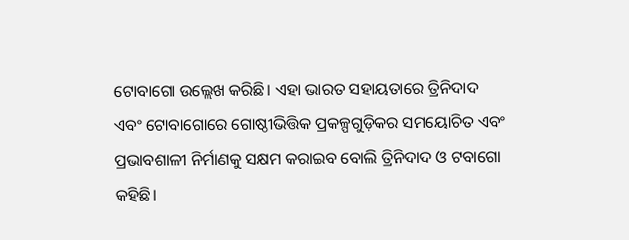ଟୋବାଗୋ ଉଲ୍ଲେଖ କରିଛି। ଏହା ଭାରତ ସହାୟତାରେ ତ୍ରିନିଦାଦ ଏବଂ ଟୋବାଗୋରେ ଗୋଷ୍ଠୀଭିତ୍ତିକ ପ୍ରକଳ୍ପଗୁଡ଼ିକର ସମୟୋଚିତ ଏବଂ ପ୍ରଭାବଶାଳୀ ନିର୍ମାଣକୁ ସକ୍ଷମ କରାଇବ ବୋଲି ତ୍ରିନିଦାଦ ଓ ଟବାଗୋ କହିଛି।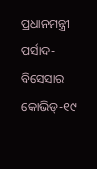ପ୍ରଧାନମନ୍ତ୍ରୀ ପର୍ସାଦ-ବିସେସାର କୋଭିଡ୍-୧୯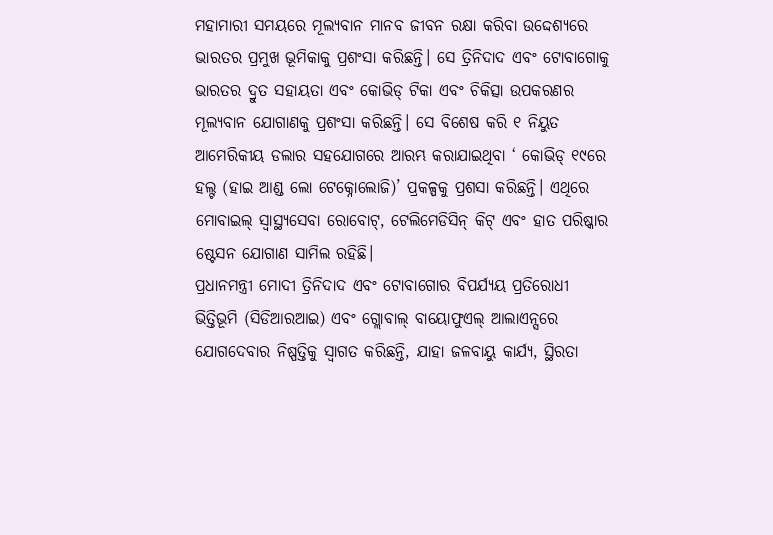ମହାମାରୀ ସମୟରେ ମୂଲ୍ୟବାନ ମାନବ ଜୀବନ ରକ୍ଷା କରିବା ଉଦ୍ଦେଶ୍ୟରେ ଭାରତର ପ୍ରମୁଖ ଭୂମିକାକୁ ପ୍ରଶଂସା କରିଛନ୍ତି। ସେ ତ୍ରିନିଦାଦ ଏବଂ ଟୋବାଗୋକୁ ଭାରତର ଦ୍ରୁତ ସହାୟତା ଏବଂ କୋଭିଡ୍ ଟିକା ଏବଂ ଚିକିତ୍ସା ଉପକରଣର ମୂଲ୍ୟବାନ ଯୋଗାଣକୁ ପ୍ରଶଂସା କରିଛନ୍ତି। ସେ ବିଶେଷ କରି ୧ ନିୟୁତ ଆମେରିକୀୟ ଡଲାର ସହଯୋଗରେ ଆରମ୍ଭ କରାଯାଇଥିବା ‘ କୋଭିଡ୍ ୧୯ରେ ହଲ୍ଟ (ହାଇ ଆଣ୍ଡ ଲୋ ଟେକ୍ନୋଲୋଜି)’ ପ୍ରକଳ୍ପକୁ ପ୍ରଶସା କରିଛନ୍ତି। ଏଥିରେ ମୋବାଇଲ୍ ସ୍ୱାସ୍ଥ୍ୟସେବା ରୋବୋଟ୍, ଟେଲିମେଡିସିନ୍ କିଟ୍ ଏବଂ ହାତ ପରିଷ୍କାର ଷ୍ଟେସନ ଯୋଗାଣ ସାମିଲ ରହିଛି।
ପ୍ରଧାନମନ୍ତ୍ରୀ ମୋଦୀ ତ୍ରିନିଦାଦ ଏବଂ ଟୋବାଗୋର ବିପର୍ଯ୍ୟୟ ପ୍ରତିରୋଧୀ ଭିତ୍ତିଭୂମି (ସିଡିଆରଆଇ) ଏବଂ ଗ୍ଲୋବାଲ୍ ବାୟୋଫୁଏଲ୍ ଆଲାଏନ୍ସରେ ଯୋଗଦେବାର ନିଷ୍ପତ୍ତିକୁ ସ୍ୱାଗତ କରିଛନ୍ତି, ଯାହା ଜଳବାୟୁ କାର୍ଯ୍ୟ, ସ୍ଥିରତା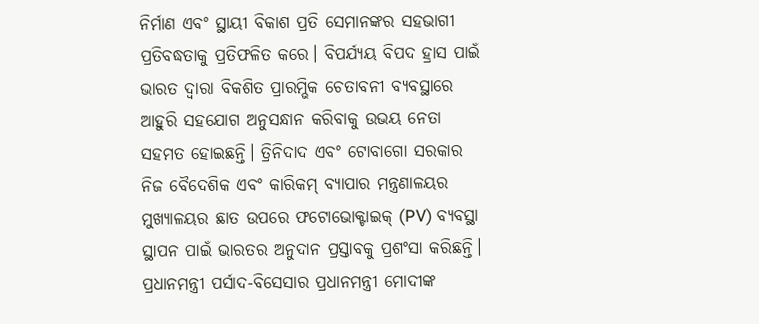ନିର୍ମାଣ ଏବଂ ସ୍ଥାୟୀ ବିକାଶ ପ୍ରତି ସେମାନଙ୍କର ସହଭାଗୀ ପ୍ରତିବଦ୍ଧତାକୁ ପ୍ରତିଫଳିତ କରେ। ବିପର୍ଯ୍ୟୟ ବିପଦ ହ୍ରାସ ପାଇଁ ଭାରତ ଦ୍ୱାରା ବିକଶିତ ପ୍ରାରମ୍ଭିକ ଚେତାବନୀ ବ୍ୟବସ୍ଥାରେ ଆହୁରି ସହଯୋଗ ଅନୁସନ୍ଧାନ କରିବାକୁ ଉଭୟ ନେତା ସହମତ ହୋଇଛନ୍ତି। ତ୍ରିନିଦାଦ ଏବଂ ଟୋବାଗୋ ସରକାର ନିଜ ବୈଦେଶିକ ଏବଂ କାରିକମ୍ ବ୍ୟାପାର ମନ୍ତ୍ରଣାଳୟର ମୁଖ୍ୟାଳୟର ଛାତ ଉପରେ ଫଟୋଭୋକ୍ଟାଇକ୍ (PV) ବ୍ୟବସ୍ଥା ସ୍ଥାପନ ପାଇଁ ଭାରତର ଅନୁଦାନ ପ୍ରସ୍ତାବକୁ ପ୍ରଶଂସା କରିଛନ୍ତି। ପ୍ରଧାନମନ୍ତ୍ରୀ ପର୍ସାଦ-ବିସେସାର ପ୍ରଧାନମନ୍ତ୍ରୀ ମୋଦୀଙ୍କ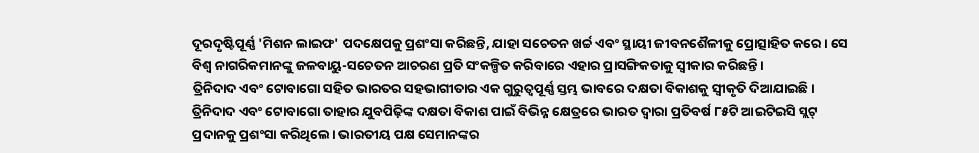ଦୂରଦୃଷ୍ଟିପୂର୍ଣ୍ଣ 'ମିଶନ ଲାଇଫ' ପଦକ୍ଷେପକୁ ପ୍ରଶଂସା କରିଛନ୍ତି, ଯାହା ସଚେତନ ଖର୍ଚ୍ଚ ଏବଂ ସ୍ଥାୟୀ ଜୀବନଶୈଳୀକୁ ପ୍ରୋତ୍ସାହିତ କରେ। ସେ ବିଶ୍ୱ ନାଗରିକମାନଙ୍କୁ ଜଳବାୟୁ-ସଚେତନ ଆଚରଣ ପ୍ରତି ସଂକଳ୍ପିତ କରିବାରେ ଏହାର ପ୍ରାସଙ୍ଗିକତାକୁ ସ୍ୱୀକାର କରିଛନ୍ତି।
ତ୍ରିନିଦାଦ ଏବଂ ଟୋବାଗୋ ସହିତ ଭାରତର ସହଭାଗୀତାର ଏକ ଗୁରୁତ୍ୱପୂର୍ଣ୍ଣ ସ୍ତମ୍ଭ ଭାବରେ ଦକ୍ଷତା ବିକାଶକୁ ସ୍ୱୀକୃତି ଦିଆଯାଇଛି। ତ୍ରିନିଦାଦ ଏବଂ ଟୋବାଗୋ ତାହାର ଯୁବପିଢ଼ିଙ୍କ ଦକ୍ଷତା ବିକାଶ ପାଇଁ ବିଭିନ୍ନ କ୍ଷେତ୍ରରେ ଭାରତ ଦ୍ୱାରା ପ୍ରତିବର୍ଷ ୮୫ଟି ଆଇଟିଇସି ସ୍ଲଟ୍ ପ୍ରଦାନକୁ ପ୍ରଶଂସା କରିଥିଲେ। ଭାରତୀୟ ପକ୍ଷ ସେମାନଙ୍କର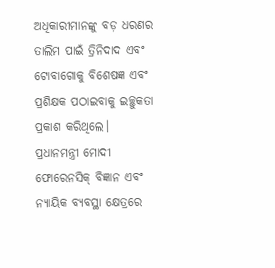ଅଧିକାରୀମାନଙ୍କୁ ବଡ଼ ଧରଣର ତାଲିମ ପାଇଁ ତ୍ରିନିଦାଦ ଏବଂ ଟୋବାଗୋକୁ ବିଶେଷଜ୍ଞ ଏବଂ ପ୍ରଶିକ୍ଷକ ପଠାଇବାକୁ ଇଚ୍ଛୁକତା ପ୍ରକାଶ କରିଥିଲେ।
ପ୍ରଧାନମନ୍ତ୍ରୀ ମୋଦୀ ଫୋରେନସିକ୍ ବିଜ୍ଞାନ ଏବଂ ନ୍ୟାୟିକ ବ୍ୟବସ୍ଥା କ୍ଷେତ୍ରରେ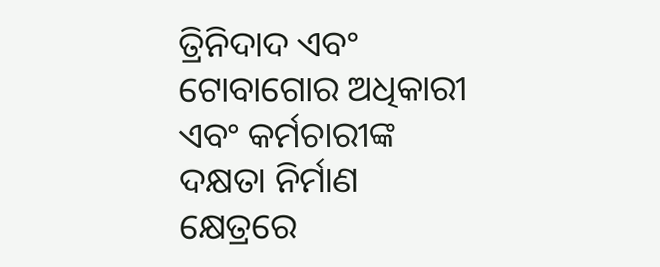ତ୍ରିନିଦାଦ ଏବଂ ଟୋବାଗୋର ଅଧିକାରୀ ଏବଂ କର୍ମଚାରୀଙ୍କ ଦକ୍ଷତା ନିର୍ମାଣ କ୍ଷେତ୍ରରେ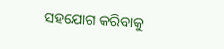ସହଯୋଗ କରିବାକୁ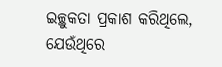ଇଚ୍ଛୁକତା ପ୍ରକାଶ କରିଥିଲେ, ଯେଉଁଥିରେ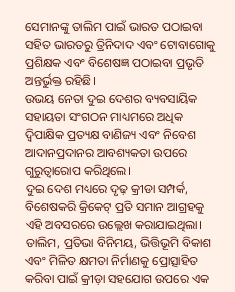ସେମାନଙ୍କୁ ତାଲିମ ପାଇଁ ଭାରତ ପଠାଇବା ସହିତ ଭାରତରୁ ତ୍ରିନିଦାଦ ଏବଂ ଟୋବାଗୋକୁ ପ୍ରଶିକ୍ଷକ ଏବଂ ବିଶେଷଜ୍ଞ ପଠାଇବା ପ୍ରଭୃତି ଅନ୍ତର୍ଭୁକ୍ତ ରହିଛି।
ଉଭୟ ନେତା ଦୁଇ ଦେଶର ବ୍ୟବସାୟିକ ସହାୟତା ସଂଗଠନ ମାଧ୍ୟମରେ ଅଧିକ ଦ୍ୱିପାକ୍ଷିକ ପ୍ରତ୍ୟକ୍ଷ ବାଣିଜ୍ୟ ଏବଂ ନିବେଶ ଆଦାନପ୍ରଦାନର ଆବଶ୍ୟକତା ଉପରେ ଗୁରୁତ୍ୱାରୋପ କରିଥିଲେ।
ଦୁଇ ଦେଶ ମଧ୍ୟରେ ଦୃଢ଼ କ୍ରୀଡା ସମ୍ପର୍କ, ବିଶେଷକରି କ୍ରିକେଟ୍ ପ୍ରତି ସମାନ ଆଗ୍ରହକୁ ଏହି ଅବସରରେ ଉଲ୍ଲେଖ କରାଯାଇଥିଲା। ତାଲିମ, ପ୍ରତିଭା ବିନିମୟ, ଭିତ୍ତିଭୂମି ବିକାଶ ଏବଂ ମିଳିତ କ୍ଷମତା ନିର୍ମାଣକୁ ପ୍ରୋତ୍ସାହିତ କରିବା ପାଇଁ କ୍ରୀଡ଼ା ସହଯୋଗ ଉପରେ ଏକ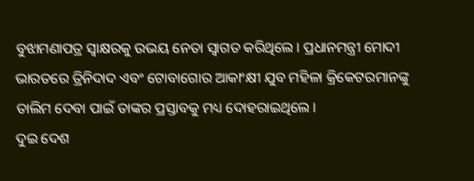ବୁଝାମଣାପତ୍ର ସ୍ୱାକ୍ଷରକୁ ଉଭୟ ନେତା ସ୍ୱାଗତ କରିଥିଲେ। ପ୍ରଧାନମନ୍ତ୍ରୀ ମୋଦୀ ଭାରତରେ ତ୍ରିନିଦାଦ ଏବଂ ଟୋବାଗୋର ଆକାଂକ୍ଷୀ ଯୁବ ମହିଳା କ୍ରିକେଟରମାନଙ୍କୁ ତାଲିମ ଦେବା ପାଇଁ ତାଙ୍କର ପ୍ରସ୍ତାବକୁ ମଧ୍ୟ ଦୋହରାଇଥିଲେ।
ଦୁଇ ଦେଶ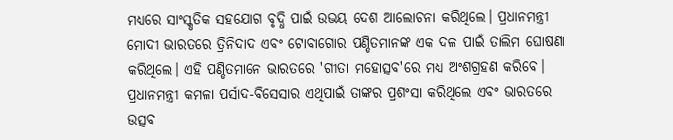ମଧ୍ୟରେ ସାଂସ୍କୃତିକ ସହଯୋଗ ବୃଦ୍ଧି ପାଇଁ ଉଭୟ ଦେଶ ଆଲୋଚନା କରିଥିଲେ। ପ୍ରଧାନମନ୍ତ୍ରୀ ମୋଦୀ ଭାରତରେ ତ୍ରିନିଦାଦ ଏବଂ ଟୋବାଗୋର ପଣ୍ଡିତମାନଙ୍କ ଏକ ଦଳ ପାଇଁ ତାଲିମ ଘୋଷଣା କରିଥିଲେ। ଏହି ପଣ୍ଡିତମାନେ ଭାରତରେ 'ଗୀତା ମହୋତ୍ସବ'ରେ ମଧ୍ୟ ଅଂଶଗ୍ରହଣ କରିବେ। ପ୍ରଧାନମନ୍ତ୍ରୀ କମଳା ପର୍ସାଦ-ବିସେସାର ଏଥିପାଇଁ ତାଙ୍କର ପ୍ରଶଂସା କରିଥିଲେ ଏବଂ ଭାରତରେ ଉତ୍ସବ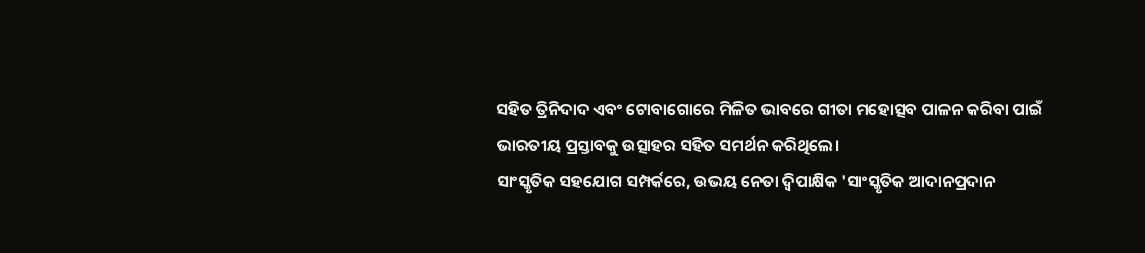ସହିତ ତ୍ରିନିଦାଦ ଏବଂ ଟୋବାଗୋରେ ମିଳିତ ଭାବରେ ଗୀତା ମହୋତ୍ସବ ପାଳନ କରିବା ପାଇଁ ଭାରତୀୟ ପ୍ରସ୍ତାବକୁ ଉତ୍ସାହର ସହିତ ସମର୍ଥନ କରିଥିଲେ।
ସାଂସ୍କୃତିକ ସହଯୋଗ ସମ୍ପର୍କରେ, ଉଭୟ ନେତା ଦ୍ୱିପାକ୍ଷିକ 'ସାଂସ୍କୃତିକ ଆଦାନପ୍ରଦାନ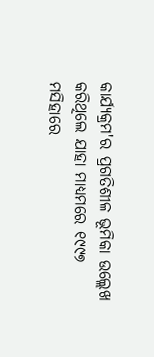କାର୍ଯ୍ୟକ୍ରମ'ର ପ୍ରଗତିଶୀଳ ଭୂମିକା ଉଲ୍ଲେଖ କରିଥିଲେ ଯାହା ମାଧ୍ୟମରେ ୧୯୯୭ ମସିହାରେ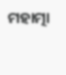ମହାତ୍ମା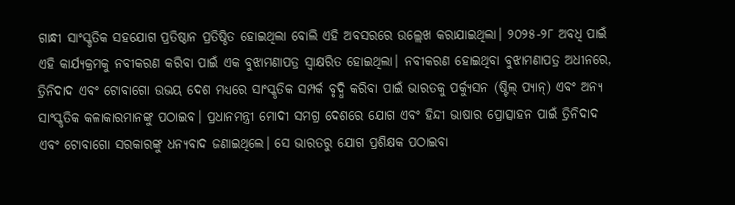ଗାନ୍ଧୀ ସାଂସ୍କୃତିକ ସହଯୋଗ ପ୍ରତିଷ୍ଠାନ ପ୍ରତିଷ୍ଠିତ ହୋଇଥିଲା ବୋଲି ଏହି ଅବସରରେ ଉଲ୍ଲେଖ କରାଯାଇଥିଲା। ୨୦୨୫-୨୮ ଅବଧି ପାଇଁ ଏହି କାର୍ଯ୍ୟକ୍ରମକୁ ନବୀକରଣ କରିବା ପାଇଁ ଏକ ବୁଝାମଣାପତ୍ର ସ୍ୱାକ୍ଷରିତ ହୋଇଥିଲା। ନବୀକରଣ ହୋଇଥିବା ବୁଝାମଣାପତ୍ର ଅଧୀନରେ, ତ୍ରିନିଦାଦ ଏବଂ ଟୋବାଗୋ ଉଭୟ ଦେଶ ମଧ୍ୟରେ ସାଂସ୍କୃତିକ ସମ୍ପର୍କ ବୃଦ୍ଧି କରିବା ପାଇଁ ଭାରତକୁ ପର୍କ୍ୟୁସନ (ଷ୍ଟିଲ୍ ପ୍ୟାନ୍) ଏବଂ ଅନ୍ୟ ସାଂସ୍କୃତିକ କଳାକାରମାନଙ୍କୁ ପଠାଇବ। ପ୍ରଧାନମନ୍ତ୍ରୀ ମୋଦୀ ସମଗ୍ର ଦେଶରେ ଯୋଗ ଏବଂ ହିନ୍ଦୀ ଭାଷାର ପ୍ରୋତ୍ସାହନ ପାଇଁ ତ୍ରିନିଦାଦ ଏବଂ ଟୋବାଗୋ ସରକାରଙ୍କୁ ଧନ୍ୟବାଦ ଜଣାଇଥିଲେ। ସେ ଭାରତରୁ ଯୋଗ ପ୍ରଶିକ୍ଷକ ପଠାଇବା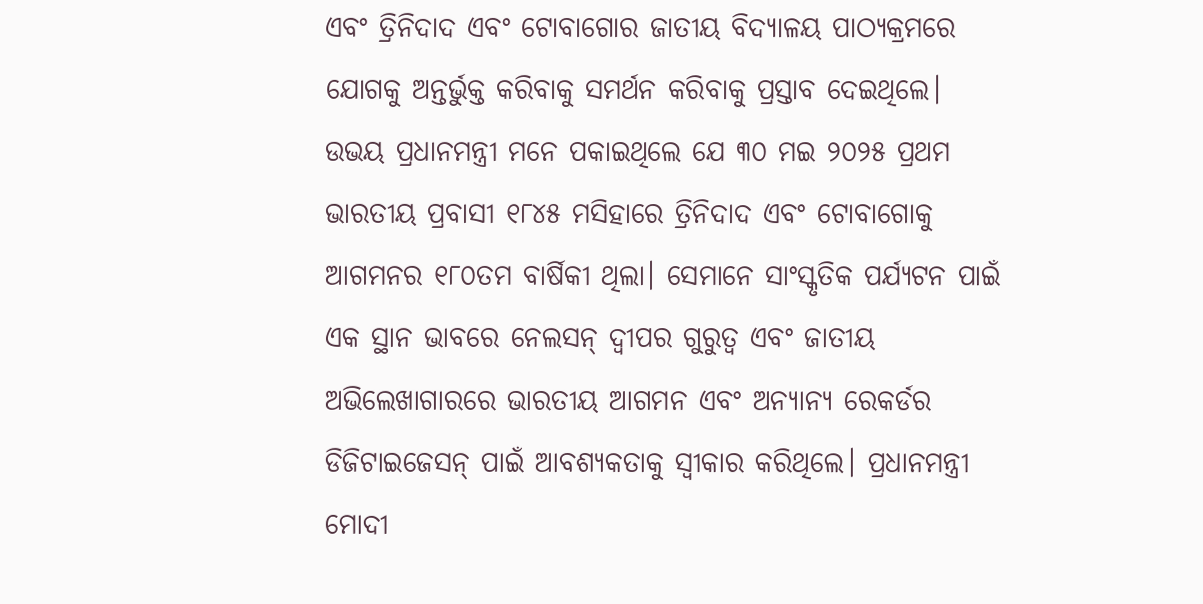ଏବଂ ତ୍ରିନିଦାଦ ଏବଂ ଟୋବାଗୋର ଜାତୀୟ ବିଦ୍ୟାଳୟ ପାଠ୍ୟକ୍ରମରେ ଯୋଗକୁ ଅନ୍ତର୍ଭୁକ୍ତ କରିବାକୁ ସମର୍ଥନ କରିବାକୁ ପ୍ରସ୍ତାବ ଦେଇଥିଲେ।
ଉଭୟ ପ୍ରଧାନମନ୍ତ୍ରୀ ମନେ ପକାଇଥିଲେ ଯେ ୩୦ ମଇ ୨୦୨୫ ପ୍ରଥମ ଭାରତୀୟ ପ୍ରବାସୀ ୧୮୪୫ ମସିହାରେ ତ୍ରିନିଦାଦ ଏବଂ ଟୋବାଗୋକୁ ଆଗମନର ୧୮୦ତମ ବାର୍ଷିକୀ ଥିଲା। ସେମାନେ ସାଂସ୍କୃତିକ ପର୍ଯ୍ୟଟନ ପାଇଁ ଏକ ସ୍ଥାନ ଭାବରେ ନେଲସନ୍ ଦ୍ୱୀପର ଗୁରୁତ୍ୱ ଏବଂ ଜାତୀୟ ଅଭିଲେଖାଗାରରେ ଭାରତୀୟ ଆଗମନ ଏବଂ ଅନ୍ୟାନ୍ୟ ରେକର୍ଡର ଡିଜିଟାଇଜେସନ୍ ପାଇଁ ଆବଶ୍ୟକତାକୁ ସ୍ୱୀକାର କରିଥିଲେ। ପ୍ରଧାନମନ୍ତ୍ରୀ ମୋଦୀ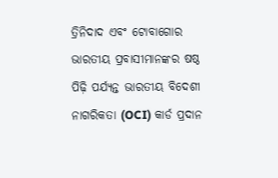ତ୍ରିନିଦାଦ ଏବଂ ଟୋବାଗୋର ଭାରତୀୟ ପ୍ରବାସୀମାନଙ୍କର ଷଷ୍ଠ ପିଢ଼ି ପର୍ଯ୍ୟନ୍ତ ଭାରତୀୟ ବିଦେଶୀ ନାଗରିକତା (OCI) କାର୍ଡ ପ୍ରଦାନ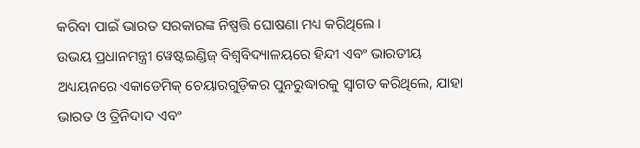କରିବା ପାଇଁ ଭାରତ ସରକାରଙ୍କ ନିଷ୍ପତ୍ତି ଘୋଷଣା ମଧ୍ୟ କରିଥିଲେ।
ଉଭୟ ପ୍ରଧାନମନ୍ତ୍ରୀ ୱେଷ୍ଟଇଣ୍ଡିଜ୍ ବିଶ୍ୱବିଦ୍ୟାଳୟରେ ହିନ୍ଦୀ ଏବଂ ଭାରତୀୟ ଅଧ୍ୟୟନରେ ଏକାଡେମିକ୍ ଚେୟାରଗୁଡ଼ିକର ପୁନରୁଦ୍ଧାରକୁ ସ୍ୱାଗତ କରିଥିଲେ, ଯାହା ଭାରତ ଓ ତ୍ରିନିଦାଦ ଏବଂ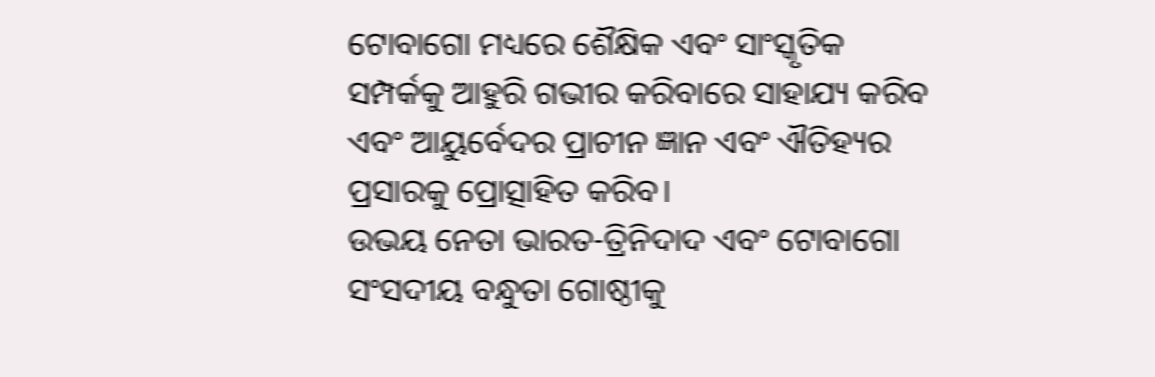ଟୋବାଗୋ ମଧ୍ୟରେ ଶୈକ୍ଷିକ ଏବଂ ସାଂସ୍କୃତିକ ସମ୍ପର୍କକୁ ଆହୁରି ଗଭୀର କରିବାରେ ସାହାଯ୍ୟ କରିବ ଏବଂ ଆୟୁର୍ବେଦର ପ୍ରାଚୀନ ଜ୍ଞାନ ଏବଂ ଐତିହ୍ୟର ପ୍ରସାରକୁ ପ୍ରୋତ୍ସାହିତ କରିବ।
ଉଭୟ ନେତା ଭାରତ-ତ୍ରିନିଦାଦ ଏବଂ ଟୋବାଗୋ ସଂସଦୀୟ ବନ୍ଧୁତା ଗୋଷ୍ଠୀକୁ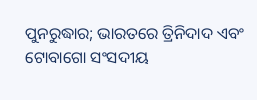ପୁନରୁଦ୍ଧାର; ଭାରତରେ ତ୍ରିନିଦାଦ ଏବଂ ଟୋବାଗୋ ସଂସଦୀୟ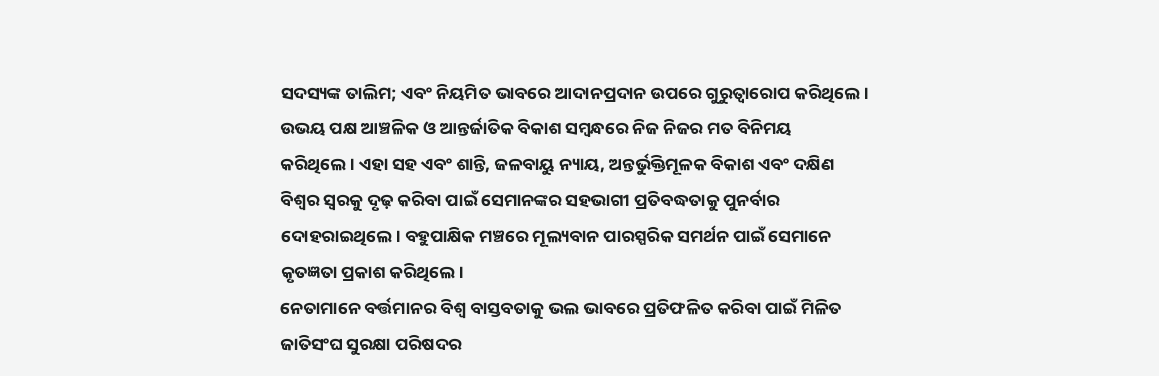ସଦସ୍ୟଙ୍କ ତାଲିମ; ଏବଂ ନିୟମିତ ଭାବରେ ଆଦାନପ୍ରଦାନ ଉପରେ ଗୁରୁତ୍ୱାରୋପ କରିଥିଲେ।
ଉଭୟ ପକ୍ଷ ଆଞ୍ଚଳିକ ଓ ଆନ୍ତର୍ଜାତିକ ବିକାଶ ସମ୍ବନ୍ଧରେ ନିଜ ନିଜର ମତ ବିନିମୟ କରିଥିଲେ। ଏହା ସହ ଏବଂ ଶାନ୍ତି, ଜଳବାୟୁ ନ୍ୟାୟ, ଅନ୍ତର୍ଭୁକ୍ତିମୂଳକ ବିକାଶ ଏବଂ ଦକ୍ଷିଣ ବିଶ୍ୱର ସ୍ୱରକୁ ଦୃଢ଼ କରିବା ପାଇଁ ସେମାନଙ୍କର ସହଭାଗୀ ପ୍ରତିବଦ୍ଧତାକୁ ପୁନର୍ବାର ଦୋହରାଇଥିଲେ। ବହୁପାକ୍ଷିକ ମଞ୍ଚରେ ମୂଲ୍ୟବାନ ପାରସ୍ପରିକ ସମର୍ଥନ ପାଇଁ ସେମାନେ କୃତଜ୍ଞତା ପ୍ରକାଶ କରିଥିଲେ।
ନେତାମାନେ ବର୍ତ୍ତମାନର ବିଶ୍ୱ ବାସ୍ତବତାକୁ ଭଲ ଭାବରେ ପ୍ରତିଫଳିତ କରିବା ପାଇଁ ମିଳିତ ଜାତିସଂଘ ସୁରକ୍ଷା ପରିଷଦର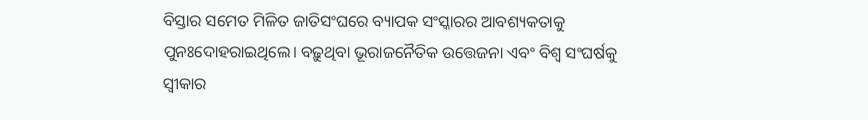ବିସ୍ତାର ସମେତ ମିଳିତ ଜାତିସଂଘରେ ବ୍ୟାପକ ସଂସ୍କାରର ଆବଶ୍ୟକତାକୁ ପୁନଃଦୋହରାଇଥିଲେ। ବଢ଼ୁଥିବା ଭୂରାଜନୈତିକ ଉତ୍ତେଜନା ଏବଂ ବିଶ୍ୱ ସଂଘର୍ଷକୁ ସ୍ୱୀକାର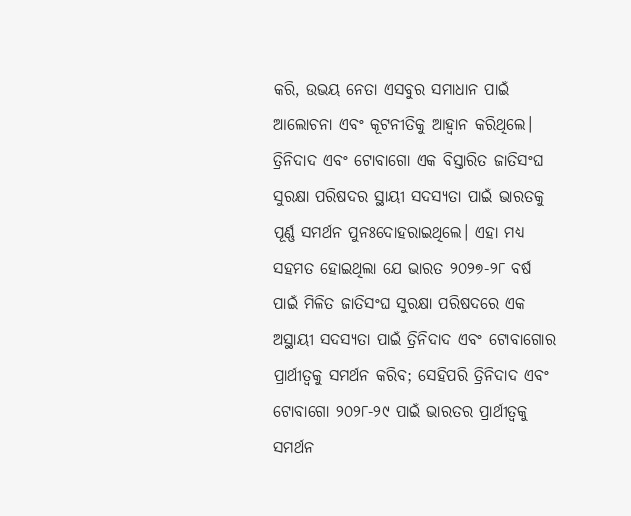କରି, ଉଭୟ ନେତା ଏସବୁର ସମାଧାନ ପାଇଁ ଆଲୋଚନା ଏବଂ କୂଟନୀତିକୁ ଆହ୍ୱାନ କରିଥିଲେ। ତ୍ରିନିଦାଦ ଏବଂ ଟୋବାଗୋ ଏକ ବିସ୍ତାରିତ ଜାତିସଂଘ ସୁରକ୍ଷା ପରିଷଦର ସ୍ଥାୟୀ ସଦସ୍ୟତା ପାଇଁ ଭାରତକୁ ପୂର୍ଣ୍ଣ ସମର୍ଥନ ପୁନଃଦୋହରାଇଥିଲେ। ଏହା ମଧ୍ୟ ସହମତ ହୋଇଥିଲା ଯେ ଭାରତ ୨୦୨୭-୨୮ ବର୍ଷ ପାଇଁ ମିଳିତ ଜାତିସଂଘ ସୁରକ୍ଷା ପରିଷଦରେ ଏକ ଅସ୍ଥାୟୀ ସଦସ୍ୟତା ପାଇଁ ତ୍ରିନିଦାଦ ଏବଂ ଟୋବାଗୋର ପ୍ରାର୍ଥୀତ୍ୱକୁ ସମର୍ଥନ କରିବ; ସେହିପରି ତ୍ରିନିଦାଦ ଏବଂ ଟୋବାଗୋ ୨୦୨୮-୨୯ ପାଇଁ ଭାରତର ପ୍ରାର୍ଥୀତ୍ୱକୁ ସମର୍ଥନ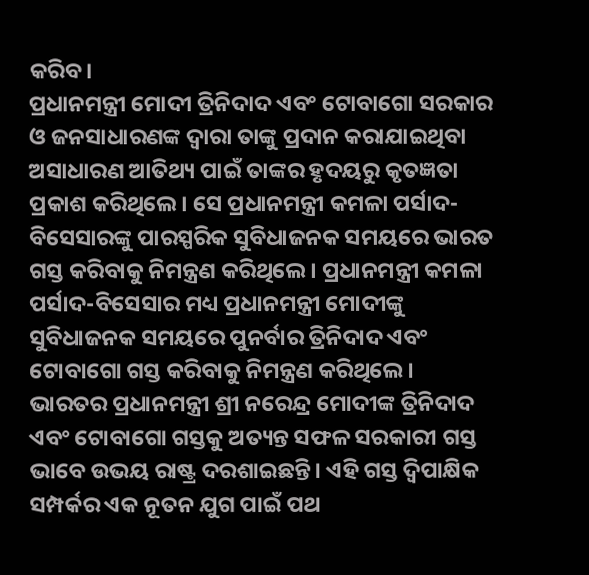କରିବ।
ପ୍ରଧାନମନ୍ତ୍ରୀ ମୋଦୀ ତ୍ରିନିଦାଦ ଏବଂ ଟୋବାଗୋ ସରକାର ଓ ଜନସାଧାରଣଙ୍କ ଦ୍ୱାରା ତାଙ୍କୁ ପ୍ରଦାନ କରାଯାଇଥିବା ଅସାଧାରଣ ଆତିଥ୍ୟ ପାଇଁ ତାଙ୍କର ହୃଦୟରୁ କୃତଜ୍ଞତା ପ୍ରକାଶ କରିଥିଲେ। ସେ ପ୍ରଧାନମନ୍ତ୍ରୀ କମଳା ପର୍ସାଦ-ବିସେସାରଙ୍କୁ ପାରସ୍ପରିକ ସୁବିଧାଜନକ ସମୟରେ ଭାରତ ଗସ୍ତ କରିବାକୁ ନିମନ୍ତ୍ରଣ କରିଥିଲେ। ପ୍ରଧାନମନ୍ତ୍ରୀ କମଳା ପର୍ସାଦ-ବିସେସାର ମଧ୍ୟ ପ୍ରଧାନମନ୍ତ୍ରୀ ମୋଦୀଙ୍କୁ ସୁବିଧାଜନକ ସମୟରେ ପୁନର୍ବାର ତ୍ରିନିଦାଦ ଏବଂ ଟୋବାଗୋ ଗସ୍ତ କରିବାକୁ ନିମନ୍ତ୍ରଣ କରିଥିଲେ। ଭାରତର ପ୍ରଧାନମନ୍ତ୍ରୀ ଶ୍ରୀ ନରେନ୍ଦ୍ର ମୋଦୀଙ୍କ ତ୍ରିନିଦାଦ ଏବଂ ଟୋବାଗୋ ଗସ୍ତକୁ ଅତ୍ୟନ୍ତ ସଫଳ ସରକାରୀ ଗସ୍ତ ଭାବେ ଉଭୟ ରାଷ୍ଟ୍ର ଦରଶାଇଛନ୍ତି। ଏହି ଗସ୍ତ ଦ୍ୱିପାକ୍ଷିକ ସମ୍ପର୍କର ଏକ ନୂତନ ଯୁଗ ପାଇଁ ପଥ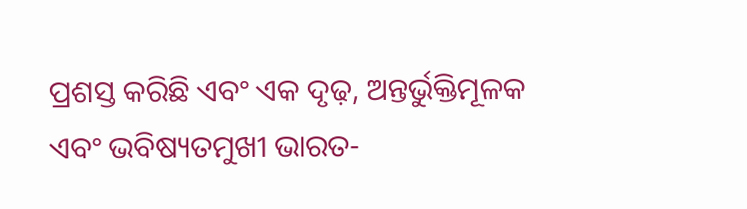ପ୍ରଶସ୍ତ କରିଛି ଏବଂ ଏକ ଦୃଢ଼, ଅନ୍ତର୍ଭୁକ୍ତିମୂଳକ ଏବଂ ଭବିଷ୍ୟତମୁଖୀ ଭାରତ-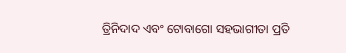ତ୍ରିନିଦାଦ ଏବଂ ଟୋବାଗୋ ସହଭାଗୀତା ପ୍ରତି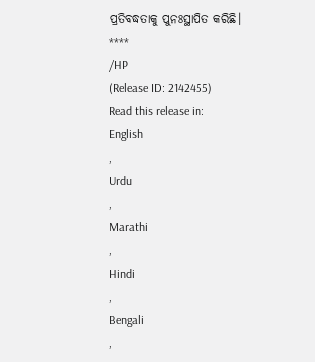ପ୍ରତିବଦ୍ଧତାକୁ ପୁନଃସ୍ଥାପିତ କରିଛି।
****
/HP
(Release ID: 2142455)
Read this release in:
English
,
Urdu
,
Marathi
,
Hindi
,
Bengali
,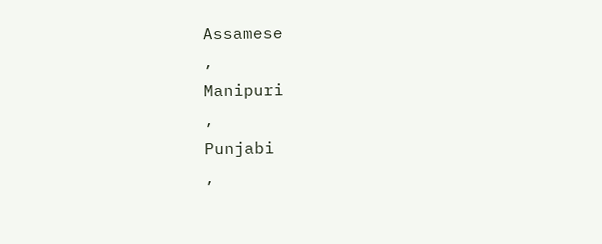Assamese
,
Manipuri
,
Punjabi
,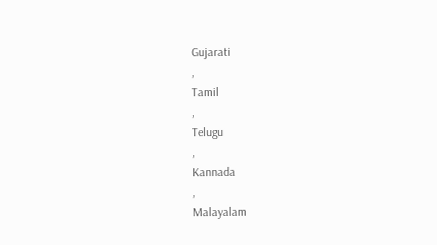Gujarati
,
Tamil
,
Telugu
,
Kannada
,
Malayalam